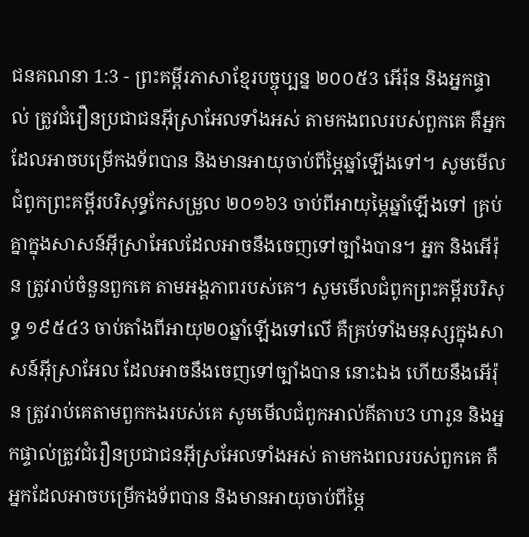ជនគណនា 1:3 - ព្រះគម្ពីរភាសាខ្មែរបច្ចុប្បន្ន ២០០៥3 អើរ៉ុន និងអ្នកផ្ទាល់ ត្រូវជំរឿនប្រជាជនអ៊ីស្រាអែលទាំងអស់ តាមកងពលរបស់ពួកគេ គឺអ្នកដែលអាចបម្រើកងទ័ពបាន និងមានអាយុចាប់ពីម្ភៃឆ្នាំឡើងទៅ។ សូមមើលជំពូកព្រះគម្ពីរបរិសុទ្ធកែសម្រួល ២០១៦3 ចាប់ពីអាយុម្ភៃឆ្នាំឡើងទៅ គ្រប់គ្នាក្នុងសាសន៍អ៊ីស្រាអែលដែលអាចនឹងចេញទៅច្បាំងបាន។ អ្នក និងអើរ៉ុន ត្រូវរាប់ចំនួនពួកគេ តាមអង្គភាពរបស់គេ។ សូមមើលជំពូកព្រះគម្ពីរបរិសុទ្ធ ១៩៥៤3 ចាប់តាំងពីអាយុ២០ឆ្នាំឡើងទៅលើ គឺគ្រប់ទាំងមនុស្សក្នុងសាសន៍អ៊ីស្រាអែល ដែលអាចនឹងចេញទៅច្បាំងបាន នោះឯង ហើយនឹងអើរ៉ុន ត្រូវរាប់គេតាមពួកកងរបស់គេ សូមមើលជំពូកអាល់គីតាប3 ហារូន និងអ្នកផ្ទាល់ត្រូវជំរឿនប្រជាជនអ៊ីស្រអែលទាំងអស់ តាមកងពលរបស់ពួកគេ គឺអ្នកដែលអាចបម្រើកងទ័ពបាន និងមានអាយុចាប់ពីម្ភៃ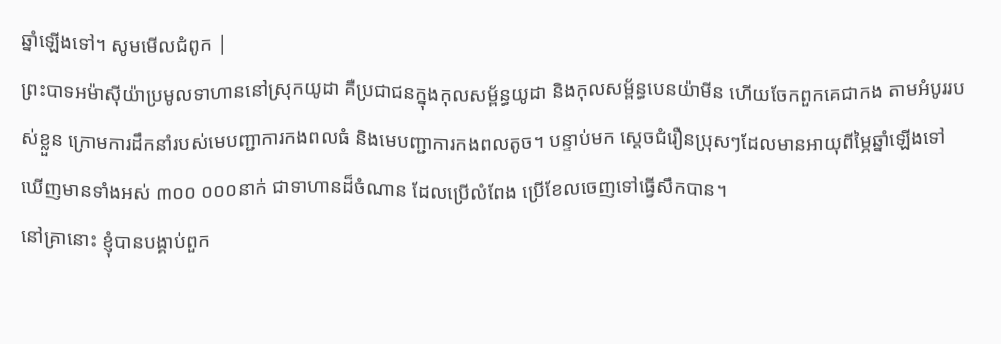ឆ្នាំឡើងទៅ។ សូមមើលជំពូក |
ព្រះបាទអម៉ាស៊ីយ៉ាប្រមូលទាហាននៅស្រុកយូដា គឺប្រជាជនក្នុងកុលសម្ព័ន្ធយូដា និងកុលសម្ព័ន្ធបេនយ៉ាមីន ហើយចែកពួកគេជាកង តាមអំបូររបស់ខ្លួន ក្រោមការដឹកនាំរបស់មេបញ្ជាការកងពលធំ និងមេបញ្ជាការកងពលតូច។ បន្ទាប់មក ស្ដេចជំរឿនប្រុសៗដែលមានអាយុពីម្ភៃឆ្នាំឡើងទៅ ឃើញមានទាំងអស់ ៣០០ ០០០នាក់ ជាទាហានដ៏ចំណាន ដែលប្រើលំពែង ប្រើខែលចេញទៅធ្វើសឹកបាន។
នៅគ្រានោះ ខ្ញុំបានបង្គាប់ពួក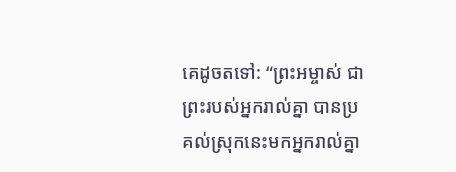គេដូចតទៅ: “ព្រះអម្ចាស់ ជាព្រះរបស់អ្នករាល់គ្នា បានប្រគល់ស្រុកនេះមកអ្នករាល់គ្នា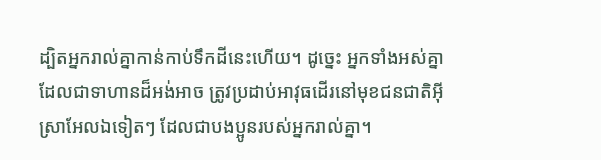ដ្បិតអ្នករាល់គ្នាកាន់កាប់ទឹកដីនេះហើយ។ ដូច្នេះ អ្នកទាំងអស់គ្នាដែលជាទាហានដ៏អង់អាច ត្រូវប្រដាប់អាវុធដើរនៅមុខជនជាតិអ៊ីស្រាអែលឯទៀតៗ ដែលជាបងប្អូនរបស់អ្នករាល់គ្នា។